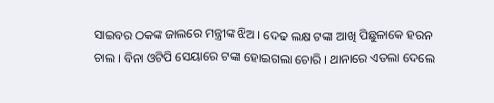ସାଇବର ଠକଙ୍କ ଜାଲରେ ମନ୍ତ୍ରୀଙ୍କ ଝିଅ । ଦେଢ ଲକ୍ଷ ଟଙ୍କା ଆଖି ପିଛୁଳାକେ ହରନ ଚାଲ । ବିନା ଓଟିପି ସେୟାରେ ଟଙ୍କା ହୋଇଗଲା ଚୋରି । ଥାନାରେ ଏତଲା ଦେଲେ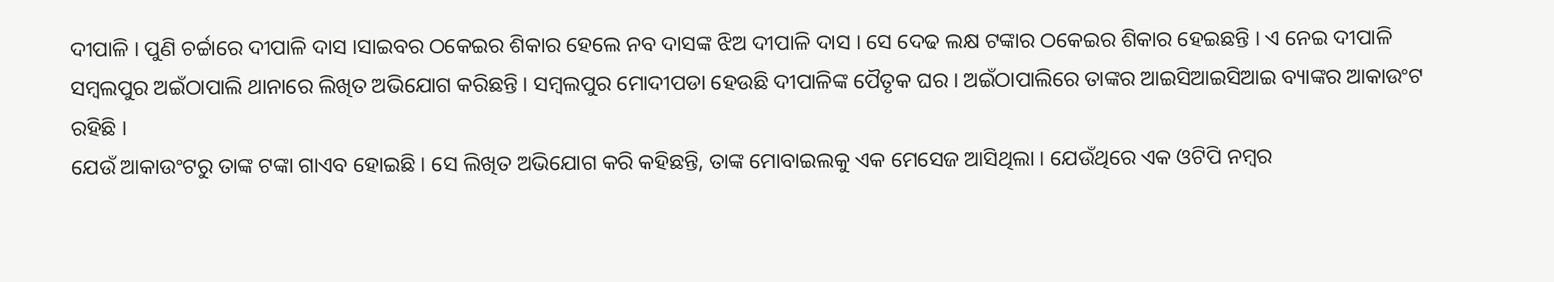ଦୀପାଳି । ପୁଣି ଚର୍ଚ୍ଚାରେ ଦୀପାଳି ଦାସ ।ସାଇବର ଠକେଇର ଶିକାର ହେଲେ ନବ ଦାସଙ୍କ ଝିଅ ଦୀପାଳି ଦାସ । ସେ ଦେଢ ଲକ୍ଷ ଟଙ୍କାର ଠକେଇର ଶିକାର ହେଇଛନ୍ତି । ଏ ନେଇ ଦୀପାଳି ସମ୍ବଲପୁର ଅଇଁଠାପାଲି ଥାନାରେ ଲିଖିତ ଅଭିଯୋଗ କରିଛନ୍ତି । ସମ୍ବଲପୁର ମୋଦୀପଡା ହେଉଛି ଦୀପାଳିଙ୍କ ପୈତୃକ ଘର । ଅଇଁଠାପାଲିରେ ତାଙ୍କର ଆଇସିଆଇସିଆଇ ବ୍ୟାଙ୍କର ଆକାଉଂଟ ରହିଛି ।
ଯେଉଁ ଆକାଉଂଟରୁ ତାଙ୍କ ଟଙ୍କା ଗାଏବ ହୋଇଛି । ସେ ଲିଖିତ ଅଭିଯୋଗ କରି କହିଛନ୍ତି, ତାଙ୍କ ମୋବାଇଲକୁ ଏକ ମେସେଜ ଆସିଥିଲା । ଯେଉଁଥିରେ ଏକ ଓଟିପି ନମ୍ବର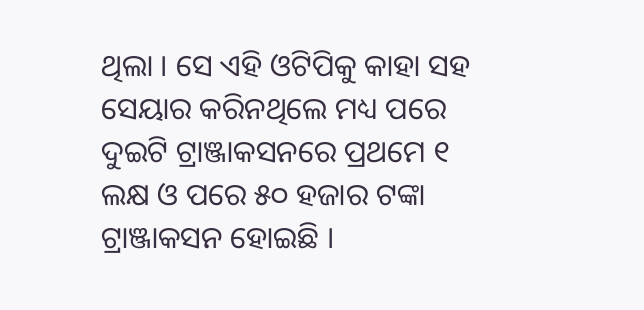ଥିଲା । ସେ ଏହି ଓଟିପିକୁ କାହା ସହ ସେୟାର କରିନଥିଲେ ମଧ୍ୟ ପରେ ଦୁଇଟି ଟ୍ରାଞ୍ଜାକସନରେ ପ୍ରଥମେ ୧ ଲକ୍ଷ ଓ ପରେ ୫୦ ହଜାର ଟଙ୍କା ଟ୍ରାଞ୍ଜାକସନ ହୋଇଛି ।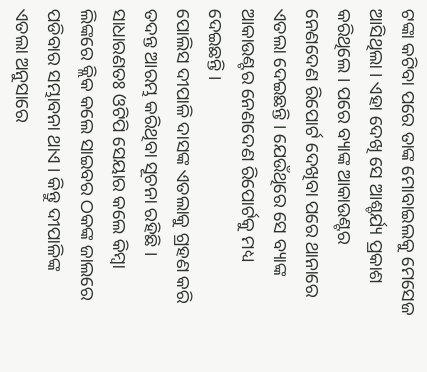ଟଙ୍କା କଟିବା ପରେ ତାଙ୍କ ମୋବାଇଲକୁ ମେସେଜ ଆସିଥିଲା । ଏହା ଦେଖି ସେ ଆଶ୍ଚର୍ଯ୍ୟ ପ୍ରକାଶ କରିଥିଲେ । ପରେ ବ୍ୟାଙ୍କ ଆକାଉଣ୍ଟର ନେଣଦେଣ ରିପୋର୍ଟ ଦେଖିବା ପରେ ଥାନାରେ ଏତଲା ଦେଇଛନ୍ତି । ଯେଉଁଥିରେ ସେ ବ୍ୟାଙ୍କ ଆକାଉଣ୍ଟର ନେଣଦେଣ ରିପୋର୍ଟକୁ ମଧ୍ୟ ଦେଇଛନ୍ତି ।
ପୋଲିସ ଦୀପାଳି ଦାସଙ୍କ ଏତଲାକୁ ଗ୍ରହଣ କରି ତଦନ୍ତ ଆରମ୍ଭ କରିଥିବା ସୂଚନା ରହିଛି । ସାଧାରଣତଃ ଓଟିପି ସେୟାର କଲେ କିମ୍ବା ଲିଙ୍କରେ କ୍ଲିକ କଲେ ସାଇବର ଠକଙ୍କ ଜାଲରେ ପଡିବାର ସମ୍ଭାବନା ଥାଏ । କିନ୍ତୁ ଦୀପାଳିଙ୍କ ଏତଲା ଅନୁସାରେ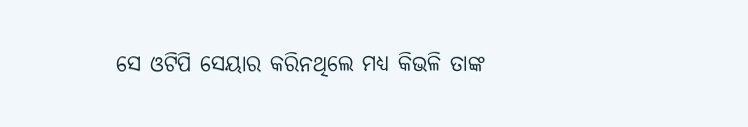ସେ ଓଟିପି ସେୟାର କରିନଥିଲେ ମଧ୍ୟ କିଭଳି ତାଙ୍କ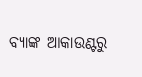ବ୍ୟାଙ୍କ ଆକାଉଣ୍ଟରୁ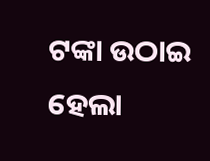ଟଙ୍କା ଉଠାଇ ହେଲା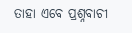ତାହା ଏବେ ପ୍ରଶ୍ନବାଚୀ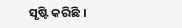ସୃଷ୍ଟି କରିଛି ।